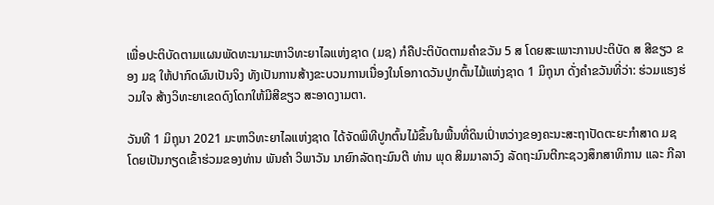ເພື່ອປະຕິບັດຕາມແຜນພັດທະນາມະຫາວິທະຍາໄລແຫ່ງຊາດ (ມຊ) ກໍຄືປະຕິບັດຕາມຄໍາຂວັນ 5 ສ ໂດຍສະເພາະການປະຕິບັດ ສ ສີຂຽວ ຂອງ ມຊ ໃຫ້ປາກົດຜົນເປັນຈິງ ທັງເປັນການສ້າງຂະບວນການເນື່ອງໃນໂອກາດວັນປູກຕົ້ນໄມ້ແຫ່ງຊາດ 1 ມິຖຸນາ ດັ່ງຄໍາຂວັນທີ່ວ່າ: ຮ່ວມແຮງຮ່ວມໃຈ ສ້າງວິທະຍາເຂດດົງໂດກໃຫ້ມີສີຂຽວ ສະອາດງາມຕາ.

ວັນທີ 1 ມິຖຸນາ 2021 ມະຫາວິທະຍາໄລແຫ່ງຊາດ ໄດ້ຈັດພິທີປູກຕົ້ນໄມ້ຂຶ້ນໃນພື້ນທີ່ດິນເປົ່າຫວ່າງຂອງຄະນະສະຖາປັດຕະຍະກຳສາດ ມຊ ໂດຍເປັນກຽດເຂົ້າຮ່ວມຂອງທ່ານ ພັນຄໍາ ວິພາວັນ ນາຍົກລັດຖະມົນຕີ ທ່ານ ພຸດ ສິມມາລາວົງ ລັດຖະມົນຕີກະຊວງສຶກສາທິການ ແລະ ກີລາ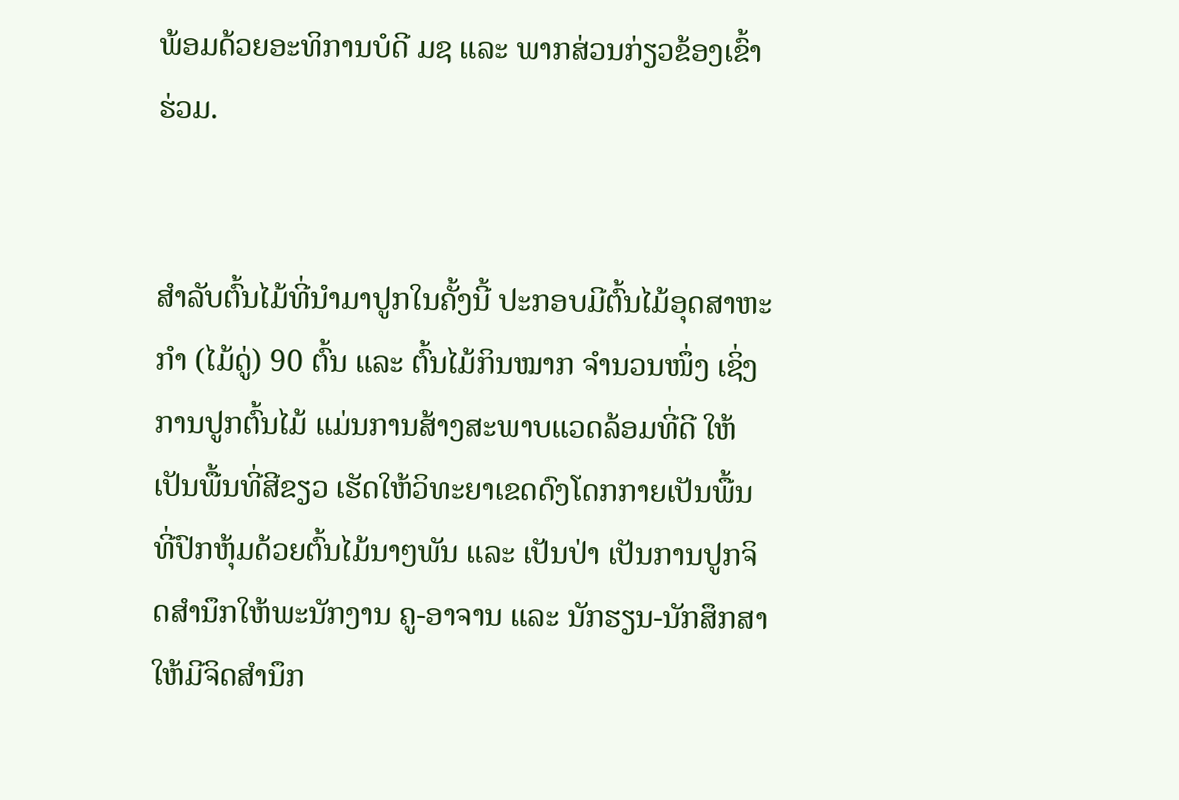ພ້ອມດ້ວຍອະທິການບໍດີ ມຊ ແລະ ພາກສ່ວນກ່ຽວຂ້ອງເຂົ້າຮ່ວມ.


ສຳລັບຕົ້ນໄມ້ທີ່ນຳມາປູກໃນຄັ້ງນີ້ ປະກອບມີຕົ້ນໄມ້ອຸດສາຫະກຳ (ໄມ້ດູ່) 90 ຕົ້ນ ແລະ ຕົ້ນໄມ້ກິນໝາກ ຈຳນວນໜຶ່ງ ເຊິ່ງການປູກຕົ້ນໄມ້ ແມ່ນການສ້າງສະພາບແວດລ້ອມທີ່ດີ ໃຫ້ເປັນພື້ນທີ່ສີຂຽວ ເຮັດໃຫ້ວິທະຍາເຂດດົງໂດກກາຍເປັນພື້ນທີ່ປົກຫຸ້ມດ້ວຍຕົ້ນໄມ້ນາໆພັນ ແລະ ເປັນປ່າ ເປັນການປູກຈິດສຳນຶກໃຫ້ພະນັກງານ ຄູ-ອາຈານ ແລະ ນັກຮຽນ-ນັກສຶກສາໃຫ້ມີຈິດສຳນຶກ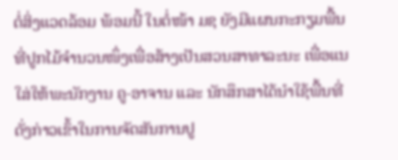ຕໍ່ສິ່ງແວດລ້ອມ ພ້ອມນີ້ ໃນຕໍ່ໜ້າ ມຊ ຍັງມີແຜນກະກຽມພື້ນທີ່ປູກໄມ້ຈຳນວນໜຶ່ງເພື່ອສ້າງເປັນສວນສາທາລະນະ ເພື່ອແນໃສ່ໃຫ້ພະນັກງານ ຄູ-ອາຈານ ແລະ ນັກສຶກສາໄດ້ນຳໃຊ້ພື້ນທີ່ດັ່ງກ່າວເຂົ້າໃນການຈັດສັນການປູ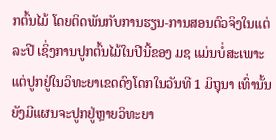ກຕົ້ນໄມ້ ໂດຍຕິດພັນກັບການຮຽນ-ການສອນຕົວຈິງໃນແຕ່ລະປີ ເຊິ່ງການປູກຕົ້ນໄມ້ໃນປີນີ້ຂອງ ມຊ ແມ່ນບໍ່ສະເພາະແຕ່ປູກຢູ່ໃນວິທະຍາເຂດດົງໂດກໃນວັນທີ 1 ມິຖຸນາ ເທົ່ານັ້ນ ຍັງມີແຜນຈະປູກຢູ່ຫຼາຍວິທະຍາ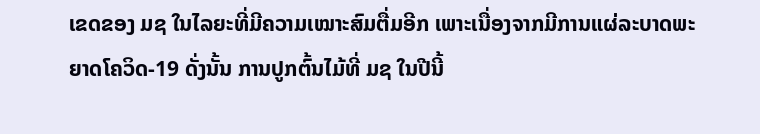ເຂດຂອງ ມຊ ໃນໄລຍະທີ່ມີຄວາມເໝາະສົມຕື່ມອີກ ເພາະເນື່ອງຈາກມີການແຜ່ລະບາດພະຍາດໂຄວິດ-19 ດັ່ງນັ້ນ ການປູກຕົ້ນໄມ້ທີ່ ມຊ ໃນປີນີ້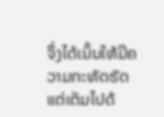ຈຶ່ງໄດ້ເນັ້ນໃຫ້ມີຄວາມກະທັດຮັດ ແຕ່ເຕັມໄປດ້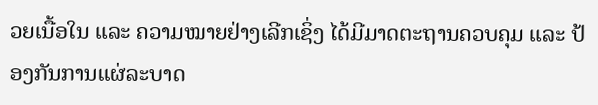ວຍເນື້ອໃນ ແລະ ຄວາມໝາຍຢ່າງເລີກເຊິ່ງ ໄດ້ມີມາດຕະຖານຄວບຄຸມ ແລະ ປ້ອງກັນການແຜ່ລະບາດ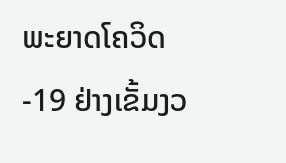ພະຍາດໂຄວິດ-19 ຢ່າງເຂັ້ມງວ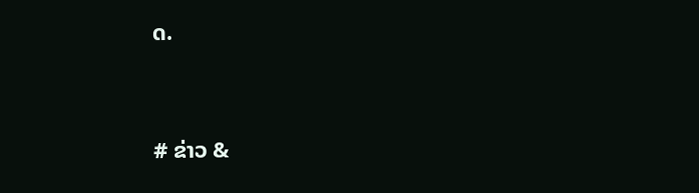ດ.


# ຂ່າວ &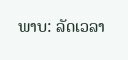ພາບ: ລັດເວລາ